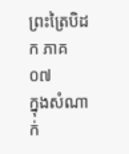ព្រះត្រៃបិដក ភាគ ០៧
ក្នុងសំណាក់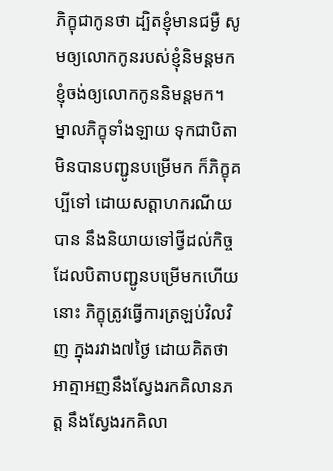ភិក្ខុជាកូនថា ដ្បិតខ្ញុំមានជម្ងឺ សូមឲ្យលោកកូនរបស់ខ្ញុំនិមន្តមក ខ្ញុំចង់ឲ្យលោកកូននិមន្តមក។ ម្នាលភិក្ខុទាំងឡាយ ទុកជាបិតាមិនបានបញ្ជូនបម្រើមក ក៏ភិក្ខុគប្បីទៅ ដោយសត្តាហករណីយបាន នឹងនិយាយទៅថ្វីដល់កិច្ចដែលបិតាបញ្ជូនបម្រើមកហើយនោះ ភិក្ខុត្រូវធ្វើការត្រឡប់វិលវិញ ក្នុងរវាង៧ថ្ងៃ ដោយគិតថា អាត្មាអញនឹងស្វែងរកគិលានភត្ត នឹងស្វែងរកគិលា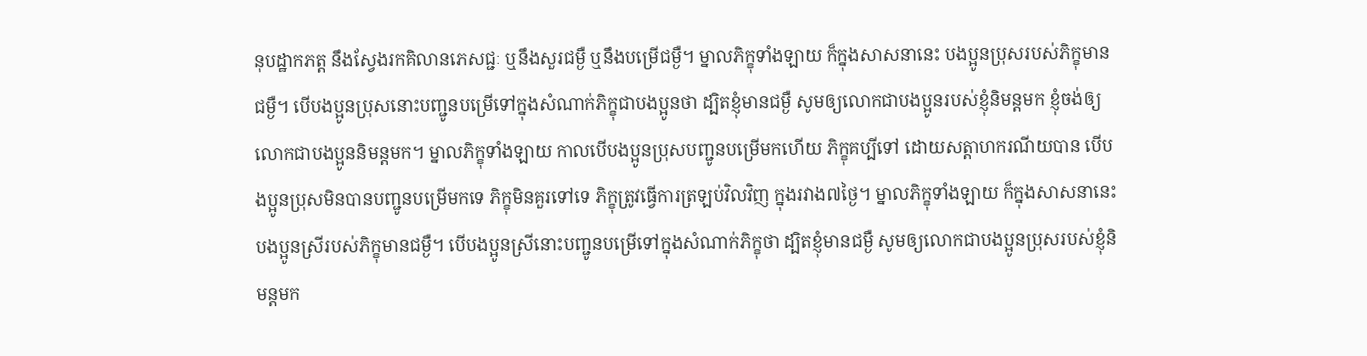នុបដ្ឋាកភត្ត នឹងស្វែងរកគិលានភេសជ្ជៈ ឬនឹងសួរជម្ងឺ ឬនឹងបម្រើជម្ងឺ។ ម្នាលភិក្ខុទាំងឡាយ ក៏ក្នុងសាសនានេះ បងប្អូនប្រុសរបស់ភិក្ខុមានជម្ងឺ។ បើបងប្អូនប្រុសនោះបញ្ជូនបម្រើទៅក្នុងសំណាក់ភិក្ខុជាបងប្អូនថា ដ្បិតខ្ញុំមានជម្ងឺ សូមឲ្យលោកជាបងប្អូនរបស់ខ្ញុំនិមន្តមក ខ្ញុំចង់ឲ្យលោកជាបងប្អូននិមន្តមក។ ម្នាលភិក្ខុទាំងឡាយ កាលបើបងប្អូនប្រុសបញ្ជូនបម្រើមកហើយ ភិក្ខុគប្បីទៅ ដោយសត្តាហករណីយបាន បើបងប្អូនប្រុសមិនបានបញ្ជូនបម្រើមកទេ ភិក្ខុមិនគួរទៅទេ ភិក្ខុត្រូវធ្វើការត្រឡប់វិលវិញ ក្នុងរវាង៧ថ្ងៃ។ ម្នាលភិក្ខុទាំងឡាយ ក៏ក្នុងសាសនានេះ បងប្អូនស្រីរបស់ភិក្ខុមានជម្ងឺ។ បើបងប្អូនស្រីនោះបញ្ជូនបម្រើទៅក្នុងសំណាក់ភិក្ខុថា ដ្បិតខ្ញុំមានជម្ងឺ សូមឲ្យលោកជាបងប្អូនប្រុសរបស់ខ្ញុំនិមន្តមក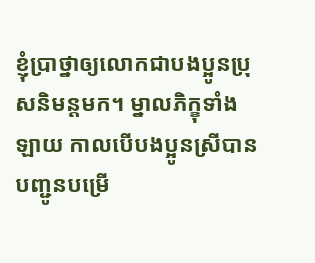ខ្ញុំប្រាថ្នាឲ្យលោកជាបងប្អូនប្រុសនិមន្តមក។ ម្នាលភិក្ខុទាំងឡាយ កាលបើបងប្អូនស្រីបានបញ្ជូនបម្រើ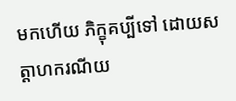មកហើយ ភិក្ខុគប្បីទៅ ដោយសត្តាហករណីយ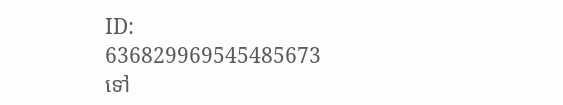ID: 636829969545485673
ទៅ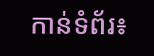កាន់ទំព័រ៖